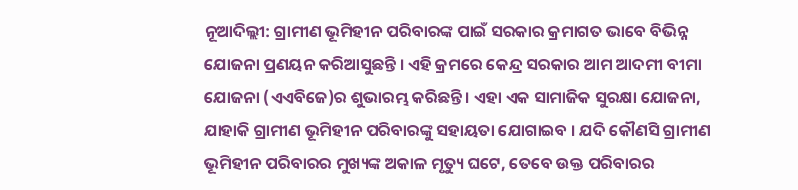ନୂଆଦିଲ୍ଲୀ: ଗ୍ରାମୀଣ ଭୂମିହୀନ ପରିବାରଙ୍କ ପାଇଁ ସରକାର କ୍ରମାଗତ ଭାବେ ବିଭିନ୍ନ ଯୋଜନା ପ୍ରଣୟନ କରିଆସୁଛନ୍ତି । ଏହି କ୍ରମରେ କେନ୍ଦ୍ର ସରକାର ଆମ ଆଦମୀ ବୀମା ଯୋଜନା (ଏଏବିଜେ)ର ଶୁଭାରମ୍ଭ କରିଛନ୍ତି । ଏହା ଏକ ସାମାଜିକ ସୁରକ୍ଷା ଯୋଜନା, ଯାହାକି ଗ୍ରାମୀଣ ଭୂମିହୀନ ପରିବାରଙ୍କୁ ସହାୟତା ଯୋଗାଇବ । ଯଦି କୌଣସି ଗ୍ରାମୀଣ ଭୂମିହୀନ ପରିବାରର ମୁଖ୍ୟଙ୍କ ଅକାଳ ମୃତ୍ୟୁ ଘଟେ, ତେବେ ଉକ୍ତ ପରିବାରର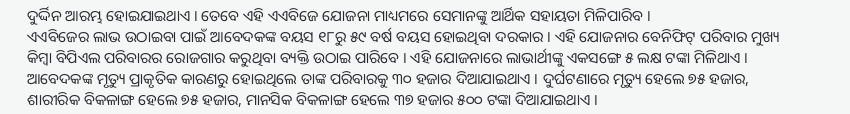ଦୁର୍ଦ୍ଦିନ ଆରମ୍ଭ ହୋଇଯାଇଥାଏ । ତେବେ ଏହି ଏଏବିଜେ ଯୋଜନା ମାଧ୍ୟମରେ ସେମାନଙ୍କୁ ଆର୍ଥିକ ସହାୟତା ମିଳିପାରିବ ।
ଏଏବିଜେର ଲାଭ ଉଠାଇବା ପାଇଁ ଆବେଦକଙ୍କ ବୟସ ୧୮ରୁ ୫୯ ବର୍ଷ ବୟସ ହୋଇଥିବା ଦରକାର । ଏହି ଯୋଜନାର ବେନିଫିଟ୍ ପରିବାର ମୁଖ୍ୟ କିମ୍ବା ବିପିଏଲ ପରିବାରର ରୋଜଗାର କରୁଥିବା ବ୍ୟକ୍ତି ଉଠାଇ ପାରିବେ । ଏହି ଯୋଜନାରେ ଲାଭାର୍ଥୀଙ୍କୁ ଏକସଙ୍ଗେ ୫ ଲକ୍ଷ ଟଙ୍କା ମିଳିଥାଏ । ଆବେଦକଙ୍କ ମୃତ୍ୟୁ ପ୍ରାକୃତିକ କାରଣରୁ ହୋଇଥିଲେ ତାଙ୍କ ପରିବାରକୁ ୩୦ ହଜାର ଦିଆଯାଇଥାଏ । ଦୁର୍ଘଟଣାରେ ମୃତ୍ୟୁ ହେଲେ ୭୫ ହଜାର, ଶାରୀରିକ ବିକଳାଙ୍ଗ ହେଲେ ୭୫ ହଜାର, ମାନସିକ ବିକଳାଙ୍ଗ ହେଲେ ୩୭ ହଜାର ୫୦୦ ଟଙ୍କା ଦିଆଯାଇଥାଏ ।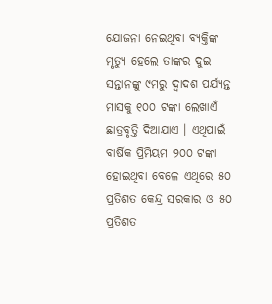ଯୋଜନା ନେଇଥିବା ବ୍ୟକ୍ତିଙ୍କ ମୃତ୍ୟୁ ହେଲେ ତାଙ୍କର ଦୁଇ ସନ୍ତାନଙ୍କୁ ୯ମରୁ ଦ୍ୱାଦଶ ପର୍ଯ୍ୟନ୍ତ ମାସକୁ ୧୦୦ ଟଙ୍କା ଲେଖାଏଁ ଛାତ୍ରବୃତ୍ତି ଦିଆଯାଏ । ଏଥିପାଇଁ ବାର୍ଷିକ ପ୍ରିମିୟମ ୨୦୦ ଟଙ୍କା ହୋଇଥିବା ବେଳେ ଏଥିରେ ୫୦ ପ୍ରତିଶତ କେନ୍ଦ୍ର ସରକାର ଓ ୫୦ ପ୍ରତିଶତ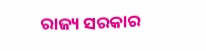ରାଜ୍ୟ ସରକାର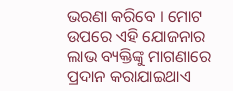ଭରଣା କରିବେ । ମୋଟ ଉପରେ ଏହି ଯୋଜନାର ଲାଭ ବ୍ୟକ୍ତିଙ୍କୁ ମାଗଣାରେ ପ୍ରଦାନ କରାଯାଇଥାଏ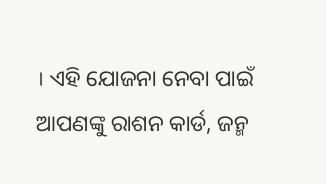। ଏହି ଯୋଜନା ନେବା ପାଇଁ ଆପଣଙ୍କୁ ରାଶନ କାର୍ଡ, ଜନ୍ମ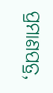ପ୍ରମାଣପତ୍ର,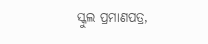ସ୍କୁଲ ପ୍ରମାଣପତ୍ର,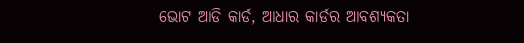ଭୋଟ ଆଡି କାର୍ଡ, ଆଧାର କାର୍ଡର ଆବଶ୍ୟକତା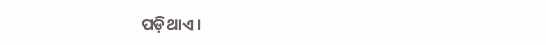ପଡ଼ିଥାଏ ।